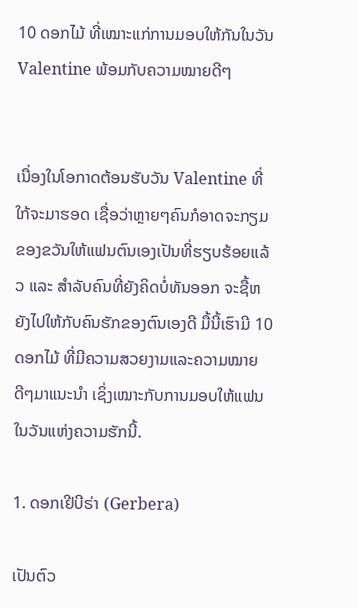10 ດອກໄມ້ ທີ່ເໝາະແກ່ການມອບໃຫ້ກັນໃນວັນ Valentine ພ້ອມກັບຄວາມໝາຍດີໆ


ເນື່ອງໃນໂອກາດຕ້ອນຮັບວັນ Valentine ທີ່ໃກ້ຈະມາຮອດ ເຊື່ອວ່າຫຼາຍໆຄົນກໍອາດຈະກຽມຂອງຂວັນໃຫ້ແຟນຕົນເອງເປັນທີ່ຮຽບຮ້ອຍແລ້ວ ແລະ ສຳລັບຄົນທີ່ຍັງຄິດບໍ່ທັນອອກ ຈະຊື້ຫຍັງໄປໃຫ້ກັບຄົນຮັກຂອງຕົນເອງດີ ມື້ນີ້ເຮົາມີ 10 ດອກໄມ້ ທີ່ມີຄວາມສວຍງາມແລະຄວາມໝາຍດີໆມາແນະນຳ ເຊິ່ງເໝາະກັບການມອບໃຫ້ແຟນໃນວັນແຫ່ງຄວາມຮັກນີ້.

1. ດອກເຢີບີຣ່າ (Gerbera)

ເປັນຕົວ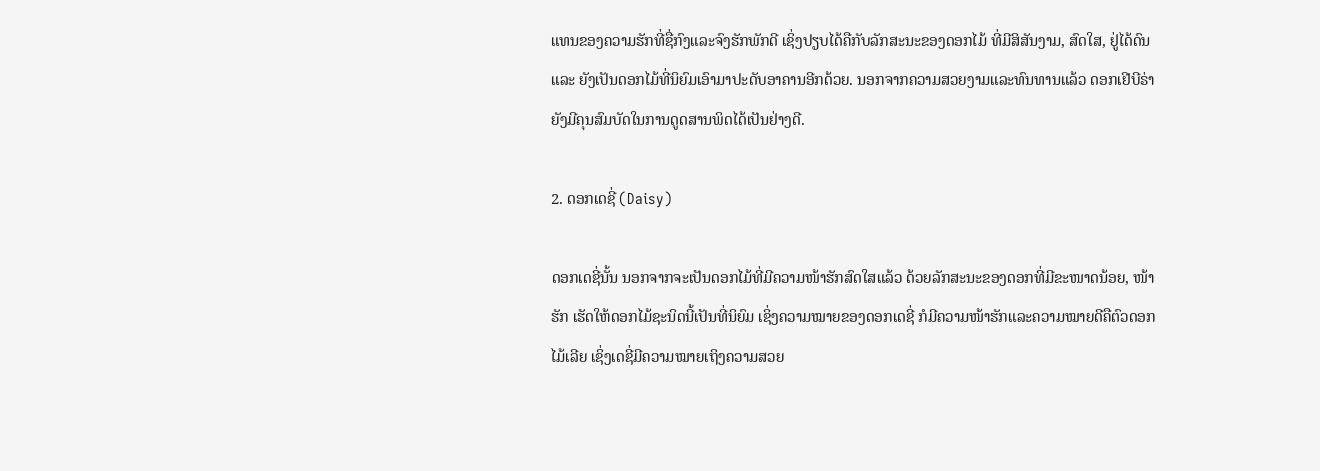ແທນຂອງຄວາມຮັກທີ່ຊື່ກົງແລະຈົງຮັກພັກດີ ເຊິ່ງປຽບໄດ້ຄືກັບລັກສະນະຂອງດອກໄມ້ ທີ່ມີສິສັນງາມ, ສົດໃສ, ຢູ່ໄດ້ດົນ ແລະ ຍັງເປັນດອກໄມ້ທີ່ນິຍົມເອົາມາປະດັບອາຄານອີກດ້ວຍ. ນອກຈາກຄວາມສວຍງາມແລະທົນທານແລ້ວ ດອກເຢີບີຣ່າຍັງມີຄຸນສົມບັດໃນການດູດສານພິດໄດ້ເປັນຢ່າງດີ.

2. ດອກເດຊີ່ (Daisy)

ດອກເດຊີ່ນັ້ນ ນອກຈາກຈະເປັນດອກໄມ້ທີ່ມີຄວາມໜ້າຮັກສົດໃສແລ້ວ ດ້ວຍລັກສະນະຂອງດອກທີ່ມີຂະໜາດນ້ອຍ, ໜ້າຮັກ ເຮັດໃຫ້ດອກໄມ້ຊະນິດນີ້ເປັນທີ່ນິຍົມ ເຊິ່ງຄວາມໝາຍຂອງດອກເດຊີ່ ກໍມີຄວາມໜ້າຮັກແລະຄວາມໝາຍດີຄືຕົວດອກໄມ້ເລີຍ ເຊິ່ງເດຊີ່ມີຄວາມໝາຍເຖິງຄວາມສວຍ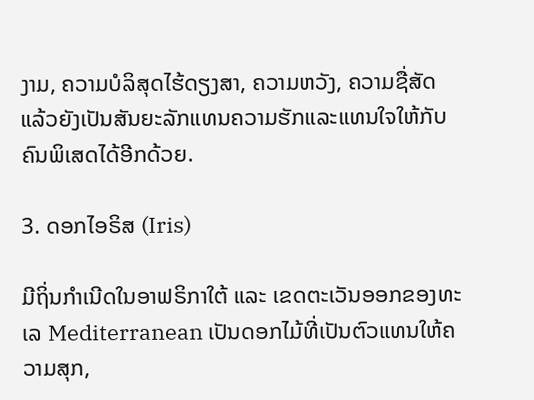ງາມ, ຄວາມບໍລິສຸດໄຮ້ດຽງສາ, ຄວາມຫວັງ, ຄວາມຊື່ສັດ ແລ້ວຍັງເປັນສັນຍະລັກແທນຄວາມຮັກແລະແທນໃຈໃຫ້ກັບຄົນພິເສດໄດ້ອີກດ້ວຍ.

3. ດອກໄອຣິສ (Iris)

ມີຖິ່ນກຳເນີດໃນອາຟຣິກາໃຕ້ ແລະ ເຂດຕະເວັນອອກຂອງທະເລ Mediterranean ເປັນດອກໄມ້ທີ່ເປັນຕົວແທນໃຫ້ຄວາມສຸກ,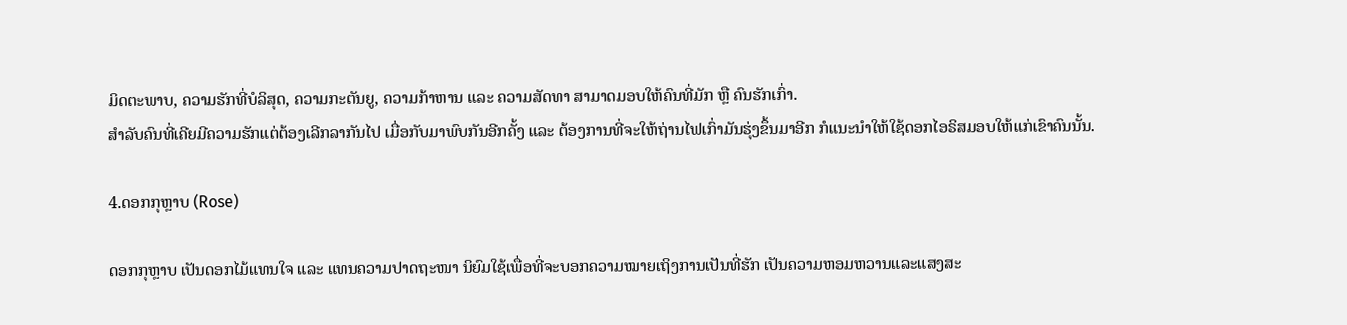ມິດຕະພາບ, ຄວາມຮັກທີ່ບໍລິສຸດ, ຄວາມກະຕັນຍູ, ຄວາມກ້າຫານ ແລະ ຄວາມສັດທາ ສາມາດມອບໃຫ້ຄົນທີ່ມັກ ຫຼື ຄົນຮັກເກົ່າ.
ສຳລັບຄົນທີ່ເຄີຍມີຄວາມຮັກແຕ່ຕ້ອງເລີກລາກັນໄປ ເມື່ອກັບມາພົບກັນອີກຄັ້ງ ແລະ ຕ້ອງການທີ່ຈະໃຫ້ຖ່ານໄຟເກົ່າມັນຮຸ່ງຂຶ້ນມາອີກ ກໍແນະນຳໃຫ້ໃຊ້ດອກໄອຣິສມອບໃຫ້ແກ່ເຂົາຄົນນັ້ນ.

4.ດອກກຸຫຼາບ (Rose)

ດອກກຸຫຼາບ ເປັນດອກໄມ້ແທນໃຈ ແລະ ແທນຄວາມປາດຖະໜາ ນິຍົມໃຊ້ເພື່ອທີ່ຈະບອກຄວາມໝາຍເຖິງການເປັນທີ່ຮັກ ເປັນຄວາມຫອມຫວານແລະແສງສະ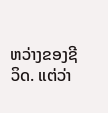ຫວ່າງຂອງຊີວິດ. ແຕ່ວ່າ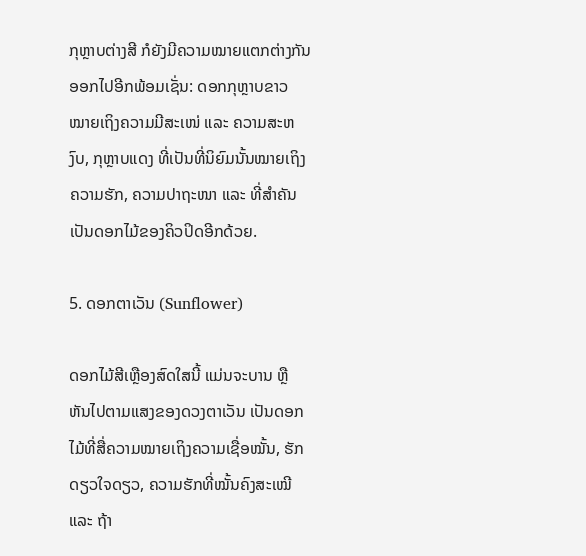ກຸຫຼາບຕ່າງສີ ກໍຍັງມີຄວາມໝາຍແຕກຕ່າງກັນອອກໄປອີກພ້ອມເຊັ່ນ: ດອກກຸຫຼາບຂາວ ໝາຍເຖິງຄວາມມີສະເໜ່ ແລະ ຄວາມສະຫງົບ, ກຸຫຼາບແດງ ທີ່ເປັນທີ່ນິຍົມນັ້ນໝາຍເຖິງ ຄວາມຮັກ, ຄວາມປາຖະໜາ ແລະ ທີ່ສຳຄັນເປັນດອກໄມ້ຂອງຄິວປິດອີກດ້ວຍ.

5. ດອກຕາເວັນ (Sunflower)

ດອກໄມ້ສີເຫຼືອງສົດໃສນີ້ ແມ່ນຈະບານ ຫຼື ຫັນໄປຕາມແສງຂອງດວງຕາເວັນ ເປັນດອກໄມ້ທີ່ສື່ຄວາມໝາຍເຖິງຄວາມເຊື່ອໝັ້ນ, ຮັກດຽວໃຈດຽວ, ຄວາມຮັກທີ່ໝັ້ນຄົງສະເໝີ ແລະ ຖ້າ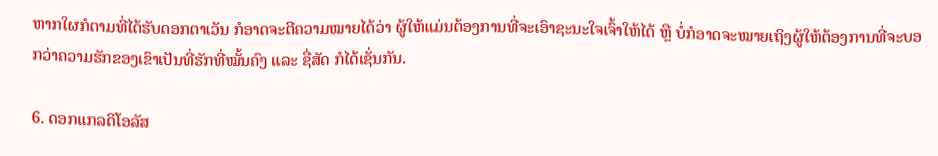ຫາກໃຜກໍຕາມທີ່ໄດ້ຮັບດອກຕາເວັນ ກໍອາດຈະຕີຄວາມໝາຍໄດ້ວ່າ ຜູ້ໃຫ້ແມ່ນຕ້ອງການທີ່ຈະເອົາຊະນະໃຈເຈົ້າໃຫ້ໄດ້ ຫຼື ບໍ່ກໍອາດຈະໝາຍເຖິງຜູ້ໃຫ້ຕ້ອງການທີ່ຈະບອກວ່າຄວາມຮັກຂອງເຂົາເປັນທີ່ຮັກທີ່ໝັ້ນຄົງ ແລະ ຊື່ສັດ ກໍໄດ້ເຊັ່ນກັນ.

6. ດອກແກລດິໂອລັສ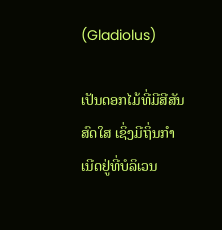(Gladiolus)

ເປັນດອກໄມ້ທີ່ມີສີສັນສົດໃສ ເຊິ່ງມີຖິ່ນກຳເນີດຢູ່ທີ່ບໍລິເວນ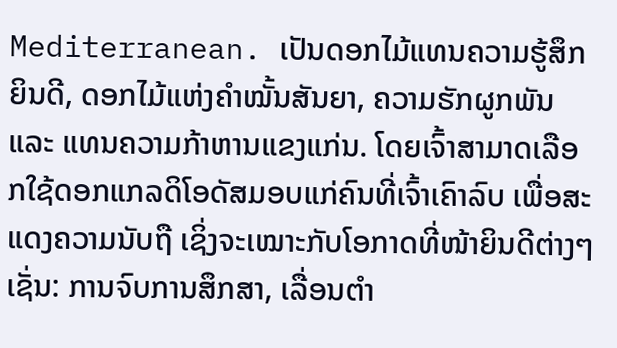Mediterranean. ເປັນດອກໄມ້ແທນຄວາມຮູ້ສຶກຍິນດີ, ດອກໄມ້ແຫ່ງຄຳໝັ້ນສັນຍາ, ຄວາມຮັກຜູກພັນ ແລະ ແທນຄວາມກ້າຫານແຂງແກ່ນ. ໂດຍເຈົ້າສາມາດເລືອກໃຊ້ດອກແກລດິໂອດັສມອບແກ່ຄົນທີ່ເຈົ້າເຄົາລົບ ເພື່ອສະແດງຄວາມນັບຖື ເຊິ່ງຈະເໝາະກັບໂອກາດທີ່ໜ້າຍິນດີຕ່າງໆ ເຊັ່ນ: ການຈົບການສຶກສາ, ເລື່ອນຕຳ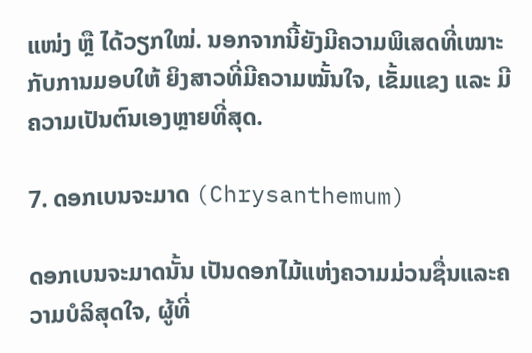ແໜ່ງ ຫຼື ໄດ້ວຽກໃໝ່. ນອກຈາກນີ້ຍັງມີຄວາມພິເສດທີ່ເໝາະກັບການມອບໃຫ້ ຍິງສາວທີ່ມີຄວາມໝັ້ນໃຈ, ເຂັ້ມແຂງ ແລະ ມີຄວາມເປັນຕົນເອງຫຼາຍທີ່ສຸດ.

7. ດອກເບນຈະມາດ (Chrysanthemum)

ດອກເບນຈະມາດນັ້ນ ເປັນດອກໄມ້ແຫ່ງຄວາມມ່ວນຊື່ນແລະຄວາມບໍລິສຸດໃຈ, ຜູ້ທີ່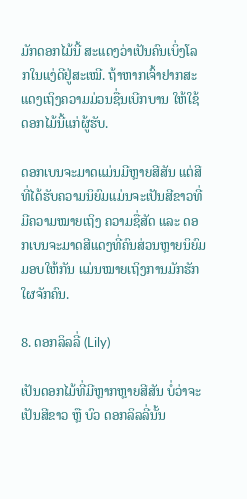ມັກດອກໄມ້ນີ້ ສະແດງວ່າເປັນຄົນເບິ່ງໂລກໃນແງ່ດີຢູ່ສະເໝີ. ຖ້າຫາກເຈົ້າຢາກສະແດງເຖິງຄວາມມ່ວນຊື່ນເບີກບານ ໃຫ້ໃຊ້ດອກໄມ້ນີ້ແກ່ຜູ້ຮັບ.

ດອກເບນຈະມາດແມ່ນມີຫຼາຍສີສັນ ແຕ່ສີທີ່ໄດ້ຮັບຄວາມນິຍົມແມ່ນຈະເປັນສີຂາວທີ່ມີຄວາມໝາຍເຖິງ ຄວາມຊື່ສັດ ແລະ ດອກເບນຈະມາດສີແດງທີ່ຄົນສ່ວນຫຼາຍນິຍົມມອບໃຫ້ກັນ ແມ່ນໝາຍເຖິງການມັກຮັກໃຜຈັກຄົນ.

8. ດອກລິລລີ່ (Lily)

ເປັນດອກໄມ້ທີ່ມີຫຼາກຫຼາຍສີສັນ ບໍ່ວ່າຈະເປັນສີຂາວ ຫຼື ບົວ ດອກລິລລີ່ນັ້ນ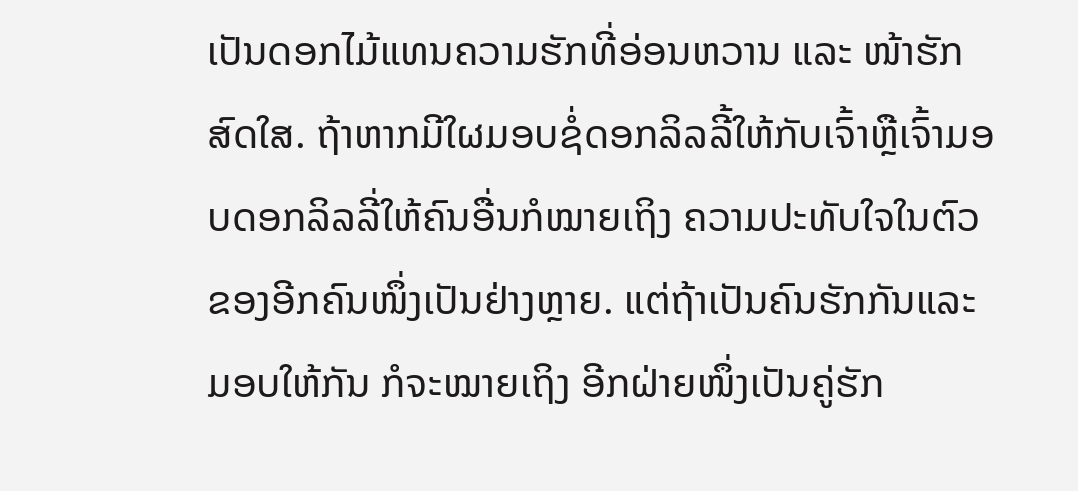ເປັນດອກໄມ້ແທນຄວາມຮັກທີ່ອ່ອນຫວານ ແລະ ໜ້າຮັກສົດໃສ. ຖ້າຫາກມີໃຜມອບຊໍ່ດອກລິລລີ້ໃຫ້ກັບເຈົ້າຫຼືເຈົ້າມອບດອກລິລລີ່ໃຫ້ຄົນອື່ນກໍໝາຍເຖິງ ຄວາມປະທັບໃຈໃນຕົວຂອງອີກຄົນໜຶ່ງເປັນຢ່າງຫຼາຍ. ແຕ່ຖ້າເປັນຄົນຮັກກັນແລະມອບໃຫ້ກັນ ກໍຈະໝາຍເຖິງ ອີກຝ່າຍໜຶ່ງເປັນຄູ່ຮັກ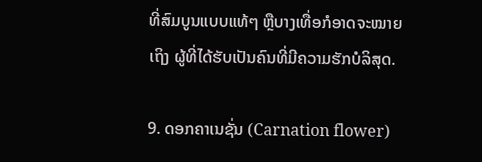ທີ່ສົມບູນແບບແທ້ໆ ຫຼືບາງເທື່ອກໍອາດຈະໝາຍເຖິງ ຜູ້ທີ່ໄດ້ຮັບເປັນຄົນທີ່ມີຄວາມຮັກບໍລິສຸດ.

9. ດອກຄາເນຊັ່ນ (Carnation flower)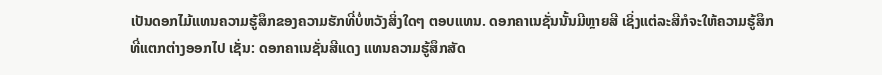ເປັນດອກໄມ້ແທນຄວາມຮູ້ສຶກຂອງຄວາມຮັກທີ່ບໍ່ຫວັງສິ່ງໃດໆ ຕອບແທນ. ດອກຄາເນຊັ່ນນັ້ນມີຫຼາຍສີ ເຊິ່ງແຕ່ລະສີກໍຈະໃຫ້ຄວາມຮູ້ສຶກທີ່ແຕກຕ່າງອອກໄປ ເຊັ່ນ: ດອກຄາເນຊັ່ນສີແດງ ແທນຄວາມຮູ້ສຶກສັດ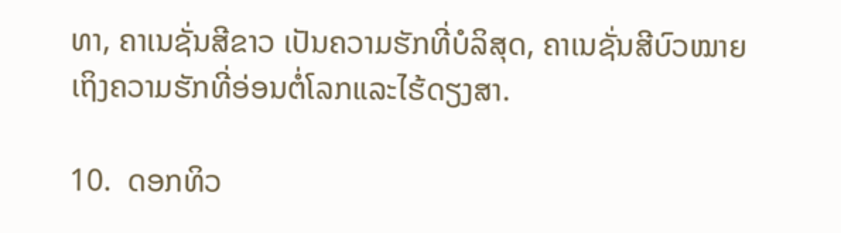ທາ, ຄາເນຊັ່ນສີຂາວ ເປັນຄວາມຮັກທີ່ບໍລິສຸດ, ຄາເນຊັ່ນສີບົວໝາຍເຖິງຄວາມຮັກທີ່ອ່ອນຕໍ່ໂລກແລະໄຮ້ດຽງສາ.

10.  ດອກທິວ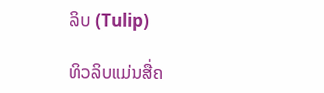ລິບ (Tulip)

ທິວລິບແມ່ນສື່ຄ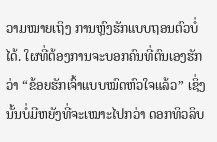ວາມໝາຍເຖິງ ການຫຼົງຮັກແບບຖອນຕົວບໍ່ໄດ້. ໃຜທີ່ຕ້ອງການຈະບອກຄົນທີ່ຕົນເອງຮັກວ່າ “ຂ້ອຍຮັກເຈົ້າແບບໝົດຫົວໃຈແລ້ວ” ເຊິ່ງນັ້ນບໍ່ມີຫຍັງທີ່ຈະເໝາະໄປກວ່າ ດອກທິວລິບ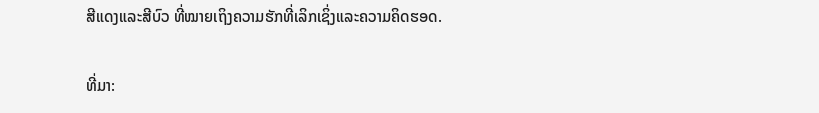ສີແດງແລະສີບົວ ທີ່ໝາຍເຖິງຄວາມຮັກທີ່ເລິກເຊິ່ງແລະຄວາມຄິດຮອດ.

ທີ່ມາ: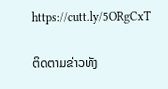https://cutt.ly/5ORgCxT

ຕິດຕາມຂ່າວທັງ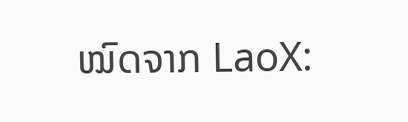ໝົດຈາກ LaoX: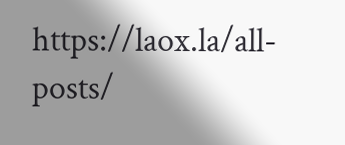https://laox.la/all-posts/